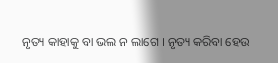ନୃତ୍ୟ କାହାକୁ ବା ଭଲ ନ ଲାଗେ । ନୃତ୍ୟ କରିବା ହେଉ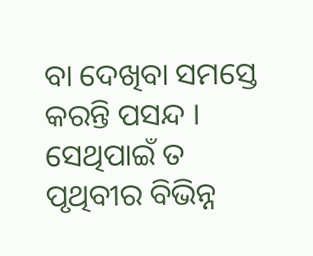ବା ଦେଖିବା ସମସ୍ତେ କରନ୍ତି ପସନ୍ଦ । ସେଥିପାଇଁ ତ ପୃଥିବୀର ବିଭିନ୍ନ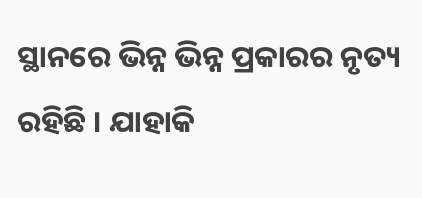ସ୍ଥାନରେ ଭିନ୍ନ ଭିନ୍ନ ପ୍ରକାରର ନୃତ୍ୟ ରହିଛି । ଯାହାକି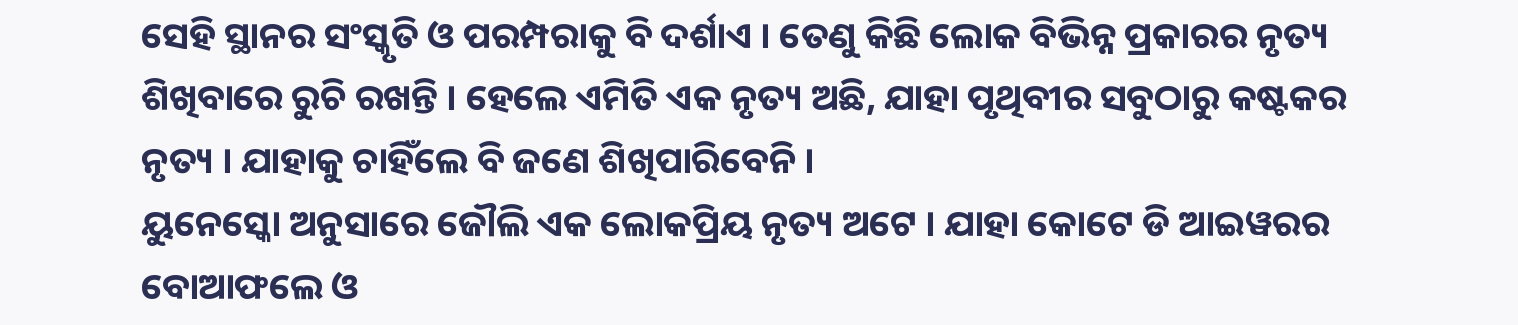ସେହି ସ୍ଥାନର ସଂସ୍କୃତି ଓ ପରମ୍ପରାକୁ ବି ଦର୍ଶାଏ । ତେଣୁ କିଛି ଲୋକ ବିଭିନ୍ନ ପ୍ରକାରର ନୃତ୍ୟ ଶିଖିବାରେ ରୁଚି ରଖନ୍ତି । ହେଲେ ଏମିତି ଏକ ନୃତ୍ୟ ଅଛି, ଯାହା ପୃଥିବୀର ସବୁଠାରୁ କଷ୍ଟକର ନୃତ୍ୟ । ଯାହାକୁ ଚାହିଁଲେ ବି ଜଣେ ଶିଖିପାରିବେନି ।
ୟୁନେସ୍କୋ ଅନୁସାରେ ଜୌଲି ଏକ ଲୋକପ୍ରିୟ ନୃତ୍ୟ ଅଟେ । ଯାହା କୋଟେ ଡି ଆଇୱରର ବୋଆଫଲେ ଓ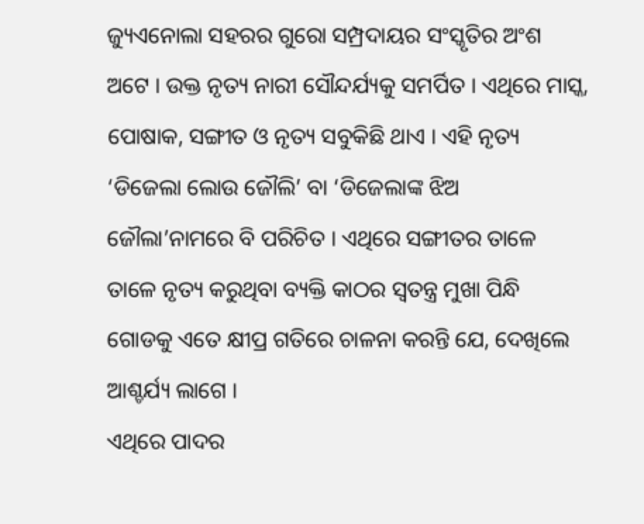ଜ୍ୟୁଏନୋଲା ସହରର ଗୁରୋ ସମ୍ପ୍ରଦାୟର ସଂସ୍କୃତିର ଅଂଶ ଅଟେ । ଉକ୍ତ ନୃତ୍ୟ ନାରୀ ସୌନ୍ଦର୍ଯ୍ୟକୁ ସମର୍ପିତ । ଏଥିରେ ମାସ୍କ, ପୋଷାକ, ସଙ୍ଗୀତ ଓ ନୃତ୍ୟ ସବୁକିଛି ଥାଏ । ଏହି ନୃତ୍ୟ ‘ଡିଜେଲା ଲୋଉ ଜୌଲି’ ବା ‘ଡିଜେଲାଙ୍କ ଝିଅ ଜୌଲା’ନାମରେ ବି ପରିଚିତ । ଏଥିରେ ସଙ୍ଗୀତର ତାଳେ ତାଳେ ନୃତ୍ୟ କରୁଥିବା ବ୍ୟକ୍ତି କାଠର ସ୍ୱତନ୍ତ୍ର ମୁଖା ପିନ୍ଧି ଗୋଡକୁ ଏତେ କ୍ଷୀପ୍ର ଗତିରେ ଚାଳନା କରନ୍ତି ଯେ, ଦେଖିଲେ ଆଶ୍ଚର୍ଯ୍ୟ ଲାଗେ ।
ଏଥିରେ ପାଦର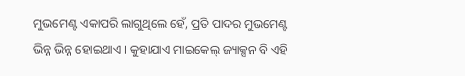ମୁଭମେଣ୍ଟ ଏକାପରି ଲାଗୁଥିଲେ ହେଁ, ପ୍ରତି ପାଦର ମୁଭମେଣ୍ଟ ଭିନ୍ନ ଭିନ୍ନ ହୋଇଥାଏ । କୁହାଯାଏ ମାଇକେଲ୍ ଜ୍ୟାକ୍ସନ ବି ଏହି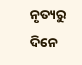ନୃତ୍ୟରୁ ଦିନେ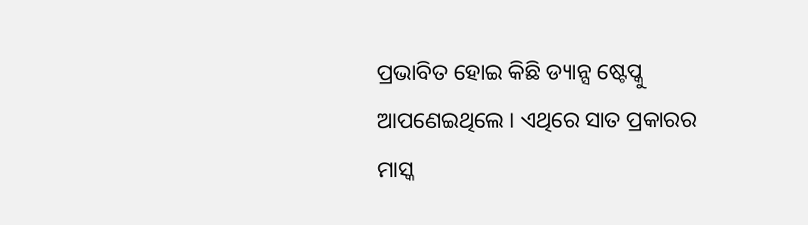ପ୍ରଭାବିତ ହୋଇ କିଛି ଡ୍ୟାନ୍ସ ଷ୍ଟେପ୍କୁ ଆପଣେଇଥିଲେ । ଏଥିରେ ସାତ ପ୍ରକାରର ମାସ୍କ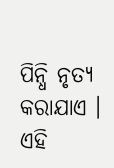ପିନ୍ଧି ନୃତ୍ୟ କରାଯାଏ । ଏହି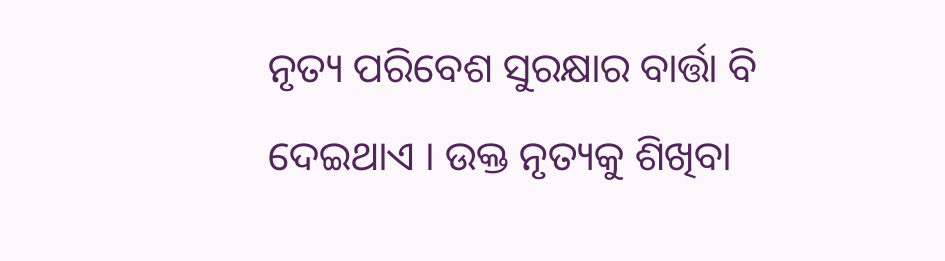ନୃତ୍ୟ ପରିବେଶ ସୁରକ୍ଷାର ବାର୍ତ୍ତା ବି ଦେଇଥାଏ । ଉକ୍ତ ନୃତ୍ୟକୁ ଶିଖିବା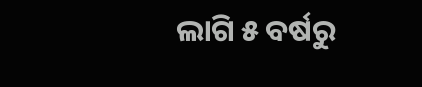ଲାଗି ୫ ବର୍ଷରୁ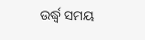ଉର୍ଦ୍ଧ୍ୱ ସମୟ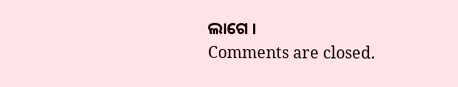ଲାଗେ ।
Comments are closed.